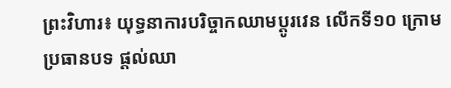ព្រះវិហារ៖ យុទ្ធនាការបរិច្ចាកឈាមប្ដូរវេន លើកទី១០ ក្រោមប្រធានបទ ផ្ដល់ឈា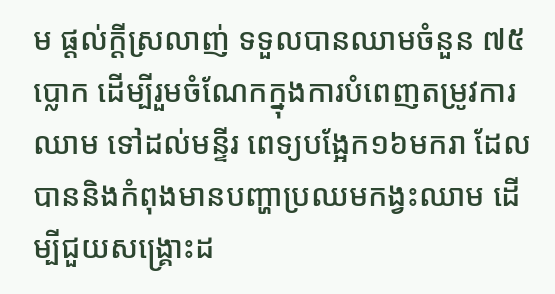ម ផ្ដល់ក្ដីស្រលាញ់ ទទួលបានឈាមចំនួន ៧៥ប្លោក ដើម្បីរួមចំណែកក្នុងការបំពេញតម្រូវការឈាម ទៅដល់មន្ទីរ ពេទ្យបង្អែក១៦មករា ដែលបាននិងកំពុងមានបញ្ហាប្រឈមកង្វះឈាម ដើម្បីជួយសង្រ្គោះដ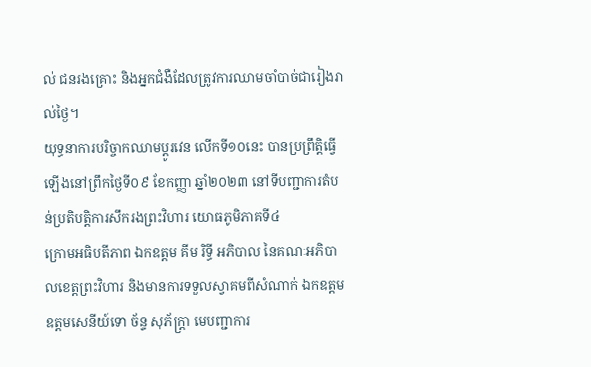ល់ ជនរងគ្រោះ និងអ្នកជំងឺដែលត្រូវការឈាមចាំបាច់ជារៀងរាល់ថ្ងៃ។
យុទ្ធនាការបរិច្ចាកឈាមប្ដូរវេន លើកទី១០នេះ បានប្រព្រឹត្តិធ្វើឡើងនៅព្រឹកថ្ងៃទី០៩ ខែកញ្ញា ឆ្នាំ២០២៣ នៅទីបញ្ជាការតំបន់ប្រតិបត្តិការសឹករងព្រះវិហារ យោធភូមិភាគទី៤
ក្រោមអធិបតីភាព ឯកឧត្តម គីម រិទ្ធី អភិបាល នៃគណៈអភិបាលខេត្តព្រះវិហារ និងមានការទទួលស្វាគមពីសំណាក់ ឯកឧត្ដម ឧត្តមសេនីយ៍ទោ ច័ន្ទ សុភ័ក្រ្ដា មេបញ្ជាការ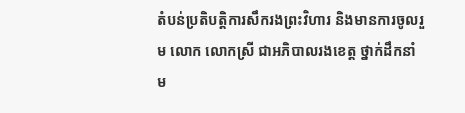តំបន់ប្រតិបត្តិការសឹករងព្រះវិហារ និងមានការចូលរួម លោក លោកស្រី ជាអភិបាលរងខេត្ត ថ្នាក់ដឹកនាំម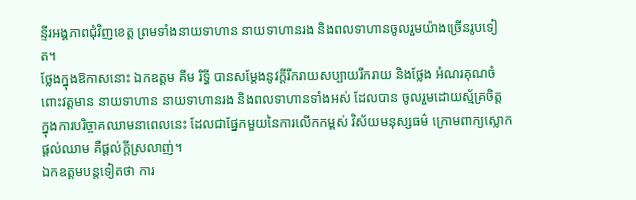ន្ទីរអង្គភាពជុំវិញខេត្ត ព្រមទាំងនាយទាហាន នាយទាហានរង និងពលទាហានចូលរួមយ៉ាងច្រើនរូបទៀត។
ថ្លែងក្នុងឱកាសនោះ ឯកឧត្ដម គីម រិទ្ធី បានសម្តែងនូវក្តីរីករាយសប្បាយរីករាយ និងថ្លែង អំណរគុណចំពោះវត្តមាន នាយទាហាន នាយទាហានរង និងពលទាហានទាំងអស់ ដែលបាន ចូលរួមដោយស្ម័គ្រចិត្ត ក្នុងការបរិច្ចាគឈាមនាពេលនេះ ដែលជាផ្នែកមួយនៃការលើកកម្ពស់ វិស័យមនុស្សធម៌ ក្រោមពាក្យស្លោក ផ្តល់ឈាម គឺផ្តល់ក្តីស្រលាញ់។
ឯកឧត្តមបន្តទៀតថា ការ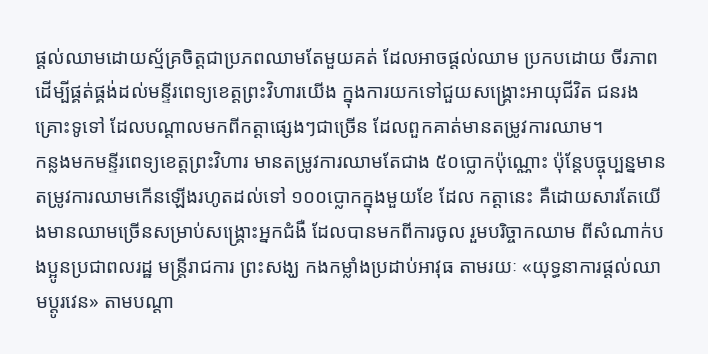ផ្តល់ឈាមដោយស្ម័គ្រចិត្តជាប្រភពឈាមតែមួយគត់ ដែលអាចផ្តល់ឈាម ប្រកបដោយ ចីរភាព ដើម្បីផ្គត់ផ្គង់ដល់មន្ទីរពេទ្យខេត្តព្រះវិហារយើង ក្នុងការយកទៅជួយសង្គ្រោះអាយុជីវិត ជនរងគ្រោះទូទៅ ដែលបណ្តាលមកពីកត្តាផ្សេងៗជាច្រើន ដែលពួកគាត់មានតម្រូវការឈាម។
កន្លងមកមន្ទីរពេទ្យខេត្តព្រះវិហារ មានតម្រូវការឈាមតែជាង ៥០ប្លោកប៉ុណ្ណោះ ប៉ុន្ដែបច្ចុប្បន្នមានតម្រូវការឈាមកើនឡើងរហូតដល់ទៅ ១០០ប្លោកក្នុងមួយខែ ដែល កត្តានេះ គឺដោយសារតែយើងមានឈាមច្រើនសម្រាប់សង្គ្រោះអ្នកជំងឺ ដែលបានមកពីការចូល រួមបរិច្ចាកឈាម ពីសំណាក់បងប្អូនប្រជាពលរដ្ឋ មន្ដ្រីរាជការ ព្រះសង្ឃ កងកម្លាំងប្រដាប់អាវុធ តាមរយៈ «យុទ្ធនាការផ្ដល់ឈាមប្ដូរវេន» តាមបណ្ដា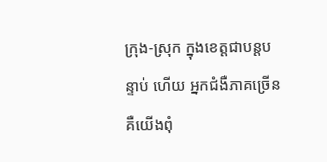ក្រុង-ស្រុក ក្នុងខេត្តជាបន្ដបន្ទាប់ ហើយ អ្នកជំងឺភាគច្រើន គឺយើងពុំ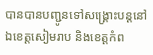បានបានបញ្ជូនទៅសង្គ្រោះបន្ដនៅឯខេត្តសៀមរាប និងខេត្តកំព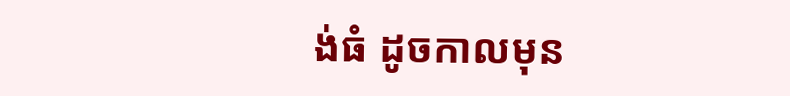ង់ធំ ដូចកាលមុន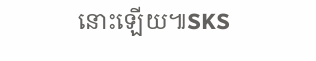នោះឡើយ៕SKS